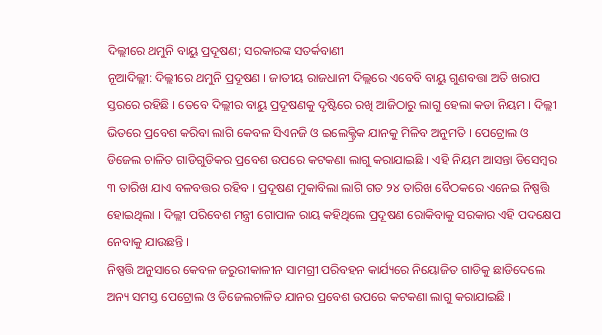ଦିଲ୍ଲୀରେ ଥମୁନି ବାୟୁ ପ୍ରଦୂଷଣ; ସରକାରଙ୍କ ସତର୍କବାଣୀ
ନୂଆଦିଲ୍ଲୀ: ଦିଲ୍ଲୀରେ ଥମୁନି ପ୍ରଦୂଷଣ । ଜାତୀୟ ରାଜଧାନୀ ଦିଲ୍ଲରେ ଏବେବି ବାୟୁ ଗୁଣବତ୍ତା ଅତି ଖରାପ ସ୍ତରରେ ରହିଛି । ତେବେ ଦିଲ୍ଲୀର ବାୟୁ ପ୍ରଦୂଷଣକୁ ଦୃଷ୍ଟିରେ ରଖି ଆଜିଠାରୁ ଲାଗୁ ହେଲା କଡା ନିୟମ । ଦିଲ୍ଲୀ ଭିତରେ ପ୍ରବେଶ କରିବା ଲାଗି କେବଳ ସିଏନଜି ଓ ଇଲେକ୍ଟ୍ରିକ ଯାନକୁ ମିଳିବ ଅନୁମତି । ପେଟ୍ରୋଲ ଓ ଡିଜେଲ ଚାଳିତ ଗାଡିଗୁଡିକର ପ୍ରବେଶ ଉପରେ କଟକଣା ଲାଗୁ କରାଯାଇଛି । ଏହି ନିୟମ ଆସନ୍ତା ଡିସେମ୍ବର ୩ ତାରିଖ ଯାଏ ବଳବତ୍ତର ରହିବ । ପ୍ରଦୂଷଣ ମୁକାବିଲା ଲାଗି ଗତ ୨୪ ତାରିଖ ବୈଠକରେ ଏନେଇ ନିଷ୍ପତ୍ତି ହୋଇଥିଲା । ଦିଲ୍ଲୀ ପରିବେଶ ମନ୍ତ୍ରୀ ଗୋପାଳ ରାୟ କହିଥିଲେ ପ୍ରଦୂଷଣ ରୋକିବାକୁ ସରକାର ଏହି ପଦକ୍ଷେପ ନେବାକୁ ଯାଉଛନ୍ତି ।
ନିଷ୍ପତ୍ତି ଅନୁସାରେ କେବଳ ଜରୁରୀକାଳୀନ ସାମଗ୍ରୀ ପରିବହନ କାର୍ଯ୍ୟରେ ନିୟୋଜିତ ଗାଡିକୁ ଛାଡିଦେଲେ ଅନ୍ୟ ସମସ୍ତ ପେଟ୍ରୋଲ ଓ ଡିଜେଲଚାଳିତ ଯାନର ପ୍ରବେଶ ଉପରେ କଟକଣା ଲାଗୁ କରାଯାଇଛି ।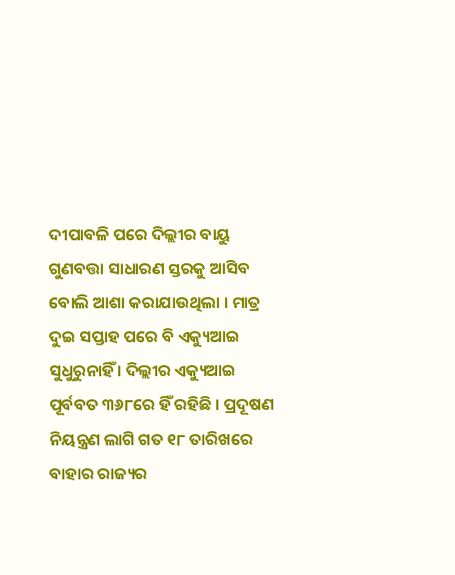ଦୀପାବଳି ପରେ ଦିଲ୍ଲୀର ବାୟୁ ଗୁଣବତ୍ତା ସାଧାରଣ ସ୍ତରକୁ ଆସିବ ବୋଲି ଆଶା କରାଯାଉଥିଲା । ମାତ୍ର ଦୁଇ ସପ୍ତାହ ପରେ ବି ଏକ୍ୟୁଆଇ ସୁଧୁରୁନାହିଁ । ଦିଲ୍ଲୀର ଏକ୍ୟୁଆଇ ପୂର୍ବବତ ୩୬୮ରେ ହିଁ ରହିଛି । ପ୍ରଦୂଷଣ ନିୟନ୍ତ୍ରଣ ଲାଗି ଗତ ୧୮ ତାରିଖରେ ବାହାର ରାଜ୍ୟର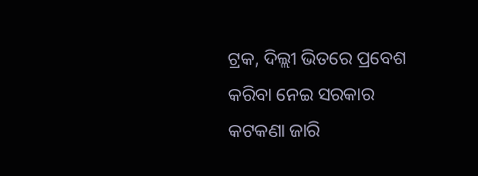ଟ୍ରକ, ଦିଲ୍ଲୀ ଭିତରେ ପ୍ରବେଶ କରିବା ନେଇ ସରକାର କଟକଣା ଜାରି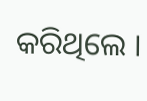କରିଥିଲେ ।